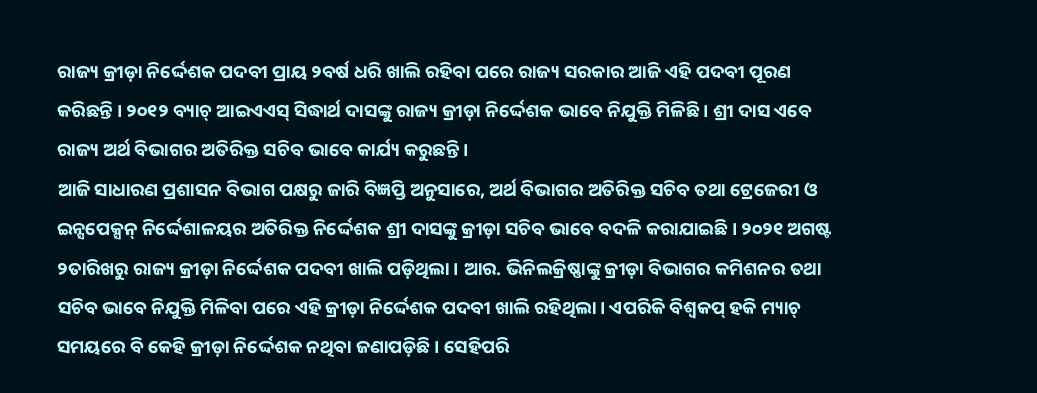ରାଜ୍ୟ କ୍ରୀଡ଼ା ନିର୍ଦ୍ଦେଶକ ପଦବୀ ପ୍ରାୟ ୨ବର୍ଷ ଧରି ଖାଲି ରହିବା ପରେ ରାଜ୍ୟ ସରକାର ଆଜି ଏହି ପଦବୀ ପୂରଣ କରିଛନ୍ତି । ୨୦୧୨ ବ୍ୟାଚ୍ ଆଇଏଏସ୍ ସିଦ୍ଧାର୍ଥ ଦାସଙ୍କୁ ରାଜ୍ୟ କ୍ରୀଡ଼ା ନିର୍ଦ୍ଦେଶକ ଭାବେ ନିଯୁକ୍ତି ମିଳିଛି । ଶ୍ରୀ ଦାସ ଏବେ ରାଜ୍ୟ ଅର୍ଥ ବିଭାଗର ଅତିରିକ୍ତ ସଚିବ ଭାବେ କାର୍ଯ୍ୟ କରୁଛନ୍ତି ।
ଆଜି ସାଧାରଣ ପ୍ରଶାସନ ବିଭାଗ ପକ୍ଷରୁ ଜାରି ବିଜ୍ଞପ୍ତି ଅନୁସାରେ, ଅର୍ଥ ବିଭାଗର ଅତିରିକ୍ତ ସଚିବ ତଥା ଟ୍ରେଜେରୀ ଓ ଇନ୍ସପେକ୍ସନ୍ ନିର୍ଦ୍ଦେଶାଳୟର ଅତିରିକ୍ତ ନିର୍ଦ୍ଦେଶକ ଶ୍ରୀ ଦାସଙ୍କୁ କ୍ରୀଡ଼ା ସଚିବ ଭାବେ ବଦଳି କରାଯାଇଛି । ୨୦୨୧ ଅଗଷ୍ଟ ୨ତାରିଖରୁ ରାଜ୍ୟ କ୍ରୀଡ଼ା ନିର୍ଦ୍ଦେଶକ ପଦବୀ ଖାଲି ପଡ଼ିଥିଲା । ଆର. ଭିନିଲକ୍ରିଷ୍ଣାଙ୍କୁ କ୍ରୀଡ଼ା ବିଭାଗର କମିଶନର ତଥା ସଚିବ ଭାବେ ନିଯୁକ୍ତି ମିଳିବା ପରେ ଏହି କ୍ରୀଡ଼ା ନିର୍ଦ୍ଦେଶକ ପଦବୀ ଖାଲି ରହିଥିଲା। ଏପରିକି ବିଶ୍ୱକପ୍ ହକି ମ୍ୟାଚ୍ ସମୟରେ ବି କେହି କ୍ରୀଡ଼ା ନିର୍ଦ୍ଦେଶକ ନଥିବା ଜଣାପଡ଼ିଛି । ସେହିପରି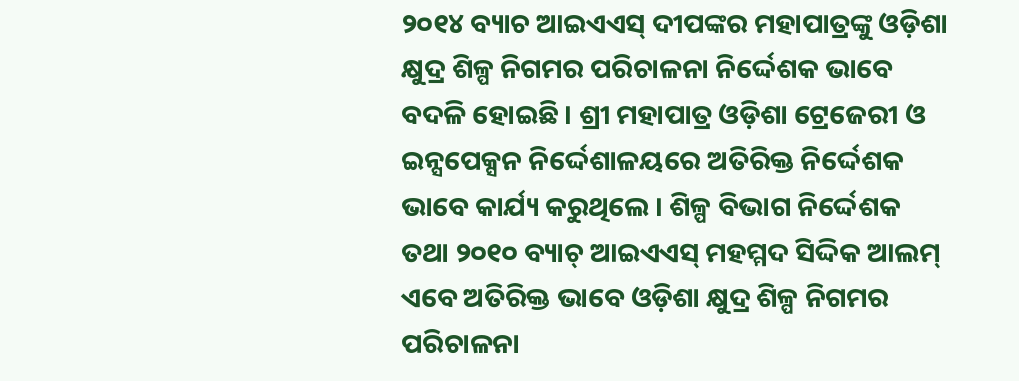୨୦୧୪ ବ୍ୟାଚ ଆଇଏଏସ୍ ଦୀପଙ୍କର ମହାପାତ୍ରଙ୍କୁ ଓଡ଼ିଶା କ୍ଷୁଦ୍ର ଶିଳ୍ପ ନିଗମର ପରିଚାଳନା ନିର୍ଦ୍ଦେଶକ ଭାବେ ବଦଳି ହୋଇଛି । ଶ୍ରୀ ମହାପାତ୍ର ଓଡ଼ିଶା ଟ୍ରେଜେରୀ ଓ ଇନ୍ସପେକ୍ସନ ନିର୍ଦ୍ଦେଶାଳୟରେ ଅତିରିକ୍ତ ନିର୍ଦ୍ଦେଶକ ଭାବେ କାର୍ଯ୍ୟ କରୁଥିଲେ । ଶିଳ୍ପ ବିଭାଗ ନିର୍ଦ୍ଦେଶକ ତଥା ୨୦୧୦ ବ୍ୟାଚ୍ ଆଇଏଏସ୍ ମହମ୍ମଦ ସିଦ୍ଦିକ ଆଲମ୍ ଏବେ ଅତିରିକ୍ତ ଭାବେ ଓଡ଼ିଶା କ୍ଷୁଦ୍ର ଶିଳ୍ପ ନିଗମର ପରିଚାଳନା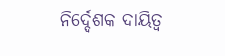ନିର୍ଦ୍ଦେଶକ ଦାୟିତ୍ୱ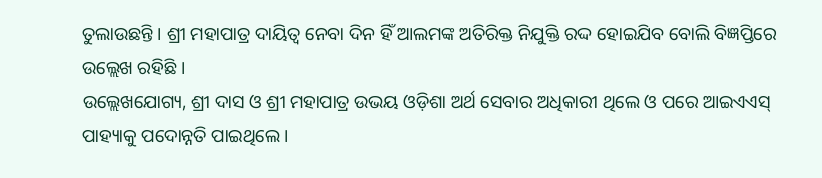ତୁଲାଉଛନ୍ତି । ଶ୍ରୀ ମହାପାତ୍ର ଦାୟିତ୍ୱ ନେବା ଦିନ ହିଁ ଆଲମଙ୍କ ଅତିରିକ୍ତ ନିଯୁକ୍ତି ରଦ୍ଦ ହୋଇଯିବ ବୋଲି ବିଜ୍ଞପ୍ତିରେ ଉଲ୍ଲେଖ ରହିଛି ।
ଉଲ୍ଲେଖଯୋଗ୍ୟ, ଶ୍ରୀ ଦାସ ଓ ଶ୍ରୀ ମହାପାତ୍ର ଉଭୟ ଓଡ଼ିଶା ଅର୍ଥ ସେବାର ଅଧିକାରୀ ଥିଲେ ଓ ପରେ ଆଇଏଏସ୍ ପାହ୍ୟାକୁ ପଦୋନ୍ନତି ପାଇଥିଲେ ।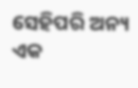ସେହିପରି ଅନ୍ୟ ଏକ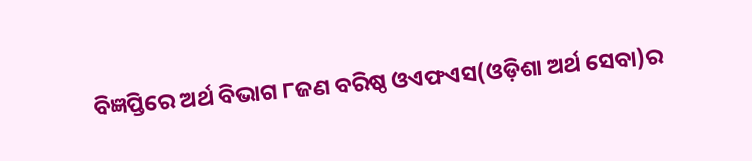ବିଜ୍ଞପ୍ତିରେ ଅର୍ଥ ବିଭାଗ ୮ଜଣ ବରିଷ୍ଠ ଓଏଫଏସ(ଓଡ଼ିଶା ଅର୍ଥ ସେବା)ର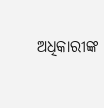ଅଧିକାରୀଙ୍କ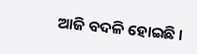ଆଜି ବଦଳି ହୋଇଛି ।